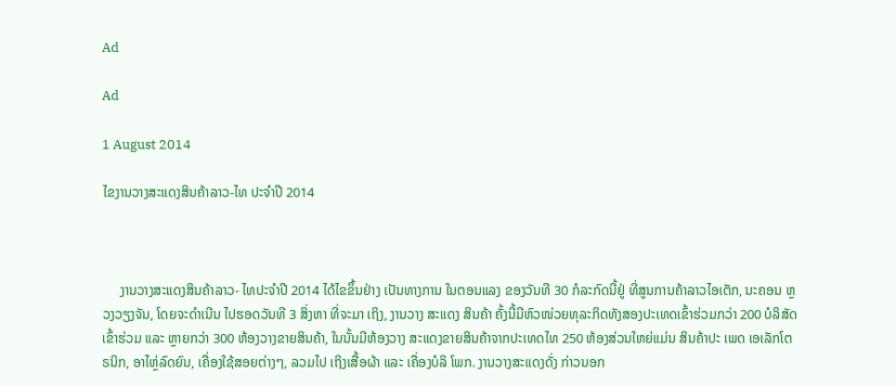Ad

Ad

1 August 2014

ໄຂງານວາງສະແດງສິນຄ້າລາວ-ໄທ ປະຈຳປີ 2014



     ງານວາງສະແດງສິນຄ້າລາວ- ໄທປະຈຳປີ 2014 ໄດ້ໄຂຂຶ້ນຢ່າງ ເປັນທາງການ ໃນຕອນແລງ ຂອງວັນທີ 30 ກໍລະກົດນີ້ຢູ່ ທີ່ສູນການຄ້າລາວໄອເຕັກ, ນະຄອນ ຫຼວງວຽງຈັນ, ໂດຍຈະດຳເນີນ ໄປຮອດວັນທີ 3 ສິ່ງຫາ ທີ່ຈະມາ ເຖິງ, ງານວາງ ສະແດງ ສິນຄ້າ ຄັ້ງນີ້ມີຫົວໜ່ວຍທຸລະກິດທັງສອງປະເທດເຂົ້າຮ່ວມກວ່າ 200 ບໍລິສັດເຂົ້າຮ່ວມ ແລະ ຫຼາຍກວ່າ 300 ຫ້ອງວາງຂາຍສິນຄ້າ, ໃນນັ້ນມີຫ້ອງວາງ ສະແດງຂາຍສິນຄ້າຈາກປະເທດໄທ 250 ຫ້ອງສ່ວນໃຫຍ່ແມ່ນ ສິນຄ້າປະ ເພດ ເອເລັກໂຕຣນິກ, ອາໄຫຼ່ລົດຍົນ, ເຄື່ອງໃຊ້ສອຍຕ່າງໆ, ລວມໄປ ເຖິງເສື້ອຜ້າ ແລະ ເຄື່ອງບໍລິ ໂພກ. ງານວາງສະແດງດັ່ງ ກ່າວນອກ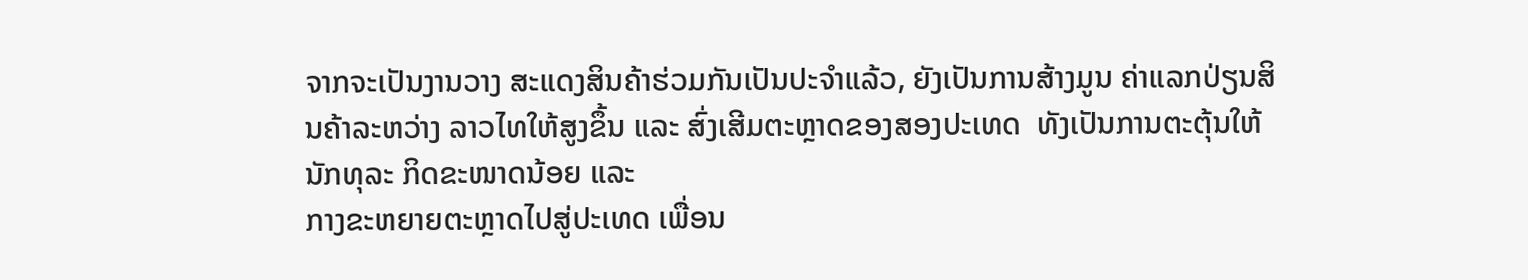ຈາກຈະເປັນງານວາງ ສະແດງສິນຄ້າຮ່ວມກັນເປັນປະຈຳແລ້ວ, ຍັງເປັນການສ້າງມູນ ຄ່າແລກປ່ຽນສິນຄ້າລະຫວ່າງ ລາວໄທໃຫ້ສູງຂຶ້ນ ແລະ ສົ່ງເສີມຕະຫຼາດຂອງສອງປະເທດ  ທັງເປັນການຕະຕຸ້ນໃຫ້ນັກທຸລະ ກິດຂະໜາດນ້ອຍ ແລະ
ກາງຂະຫຍາຍຕະຫຼາດໄປສູ່ປະເທດ ເພື່ອນ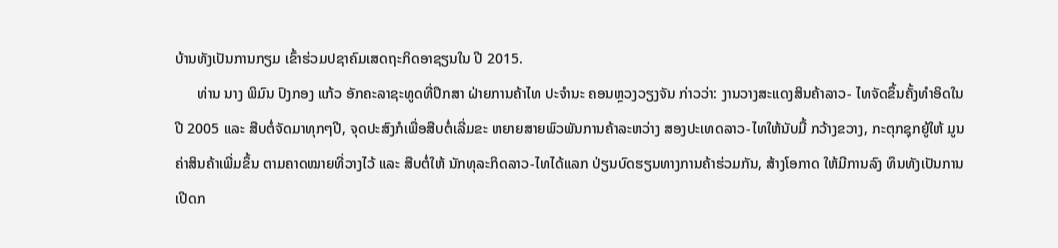ບ້ານທັງເປັນການກຽມ ເຂົ້າຮ່ວມປຊາຄົມເສດຖະກິດອາຊຽນໃນ ປີ 2015.
      ທ່ານ ນາງ ພິມົນ ປົງກອງ ແກ້ວ ອັກຄະລາຊະທູດທີ່ປຶກສາ ຝ່າຍການຄ້າໄທ ປະຈຳນະ ຄອນຫຼວງວຽງຈັນ ກ່າວວ່າ: ງານວາງສະແດງສິນຄ້າລາວ- ໄທຈັດຂຶ້ນຄັ້ງທຳອິດໃນປີ 2005 ແລະ ສືບຕໍ່ຈັດມາທຸກໆປີ, ຈຸດປະສົງກໍເພື່ອສືບຕໍ່ເລີ່ມຂະ ຫຍາຍສາຍພົວພັນການຄ້າລະຫວ່າງ ສອງປະເທດລາວ-ໄທໃຫ້ນັບມື້ ກວ້າງຂວາງ, ກະຕຸກຊຸກຍູ້ໃຫ້ ມູນຄ່າສິນຄ້າເພີ່ມຂຶ້ນ ຕາມຄາດໝາຍທີ່ວາງໄວ້ ແລະ ສືບຕໍ່ໃຫ້ ນັກທຸລະກິດລາວ-ໄທໄດ້ແລກ ປ່ຽນບົດຮຽນທາງການຄ້າຮ່ວມກັນ, ສ້າງໂອກາດ ໃຫ້ມີການລົງ ທຶນທັງເປັນການເປີດກ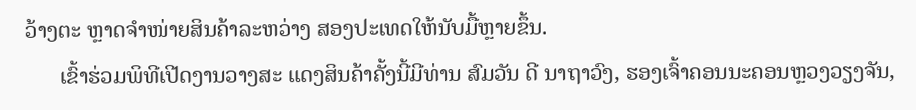ວ້າງຕະ ຫຼາດຈຳໜ່າຍສິນຄ້າລະຫວ່າງ ສອງປະເທດໃຫ້ນັບມື້ຫຼາຍຂຶ້ນ.
      ເຂົ້າຮ່ວມພິທີເປີດງານວາງສະ ແດງສິນຄ້າຄັ້ງນີ້ມີທ່ານ ສົມວັນ ດີ ນາຖາວົງ, ຮອງເຈົ້າຄອນນະຄອນຫຼວງວຽງຈັນ,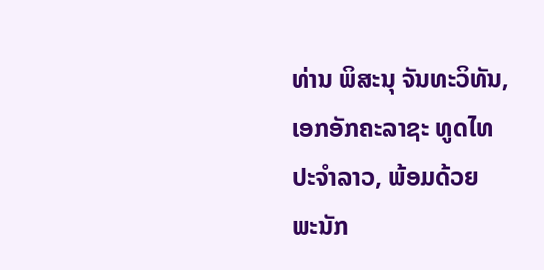ທ່ານ ພິສະນຸ ຈັນທະວິທັນ, ເອກອັກຄະລາຊະ ທູດໄທ ປະຈຳລາວ, ພ້ອມດ້ວຍ ພະນັກ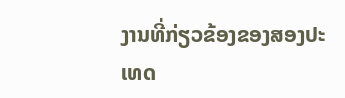ງານທີ່ກ່ຽວຂ້ອງຂອງສອງປະເທດ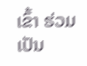ເຂົ້າ ຮ່ວມເປັນ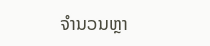ຈຳນວນຫຼາ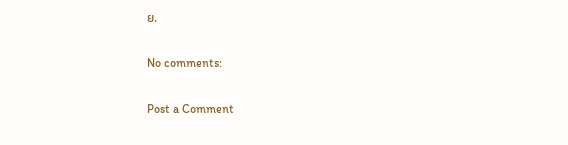ຍ.

No comments:

Post a Comment